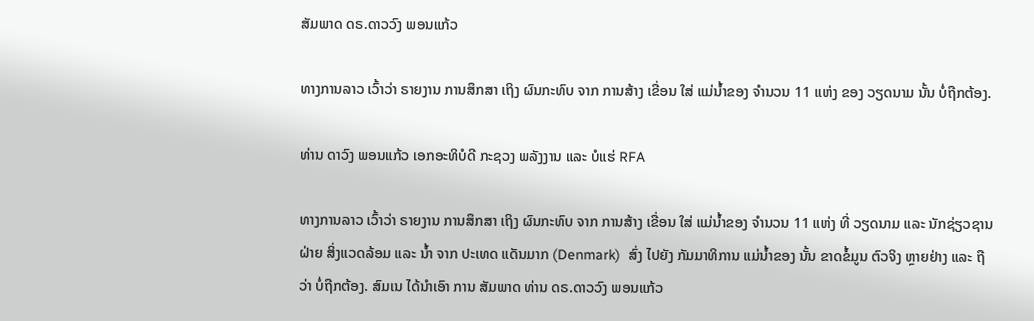ສັມພາດ ດຣ.ດາວວົງ ພອນແກ້ວ

ທາງການລາວ ເວົ້າວ່າ ຣາຍງານ ການສຶກສາ ເຖິງ ຜົນກະທົບ ຈາກ ການສ້າງ ເຂື່ອນ ໃສ່ ແມ່ນໍ້າຂອງ ຈໍານວນ 11 ແຫ່ງ ຂອງ ວຽດນາມ ນັ້ນ ບໍ່ຖືກຕ້ອງ.

ທ່ານ ດາວົງ ພອນແກ້ວ ເອກອະທິບໍດີ ກະຊວງ ພລັງງານ ແລະ ບໍແຮ່ RFA

ທາງການລາວ ເວົ້າວ່າ ຣາຍງານ ການສຶກສາ ເຖິງ ຜົນກະທົບ ຈາກ ການສ້າງ ເຂື່ອນ ໃສ່ ແມ່ນໍ້າຂອງ ຈໍານວນ 11 ແຫ່ງ ທີ່ ວຽດນາມ ແລະ ນັກຊ່ຽວຊານ ຝ່າຍ ສິ່ງແວດລ້ອມ ແລະ ນໍ້າ ຈາກ ປະເທດ ແດັນມາກ (Denmark)  ສົ່ງ ໄປຍັງ ກັມມາທິການ ແມ່ນໍ້າຂອງ ນັ້ນ ຂາດຂໍ້ມູນ ຕົວຈິງ ຫຼາຍຢ່າງ ແລະ ຖືວ່າ ບໍ່ຖືກຕ້ອງ. ສົມເນ ໄດ້ນໍາເອົາ ການ ສັມພາດ ທ່ານ ດຣ.ດາວວົງ ພອນແກ້ວ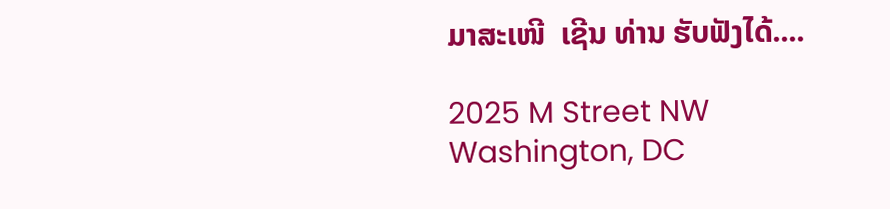ມາສະເໜີ  ເຊີນ ທ່ານ ຮັບຟັງໄດ້....

2025 M Street NW
Washington, DC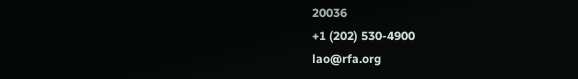20036
+1 (202) 530-4900
lao@rfa.org